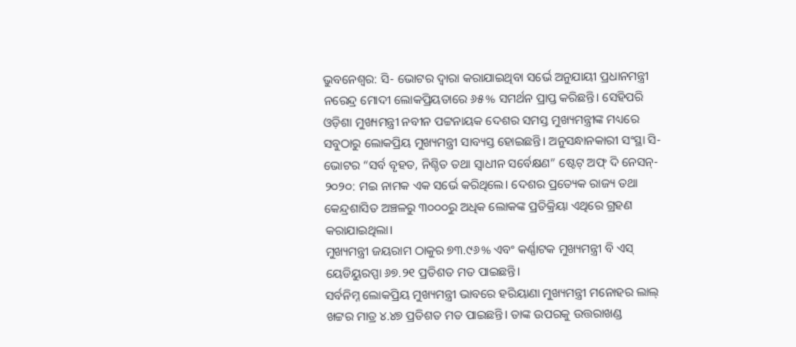ଭୁବନେଶ୍ୱର: ସି- ଭୋଟର ଦ୍ୱାରା କରାଯାଇଥିବା ସର୍ଭେ ଅନୁଯାୟୀ ପ୍ରଧାନମନ୍ତ୍ରୀ ନରେନ୍ଦ୍ର ମୋଦୀ ଲୋକପ୍ରିୟତାରେ ୬୫% ସମର୍ଥନ ପ୍ରାପ୍ତ କରିଛନ୍ତି। ସେହିପରି ଓଡ଼ିଶା ମୁଖ୍ୟମନ୍ତ୍ରୀ ନବୀନ ପଟ୍ଟନାୟକ ଦେଶର ସମସ୍ତ ମୁଖ୍ୟମନ୍ତ୍ରୀଙ୍କ ମଧ୍ୟରେ ସବୁଠାରୁ ଲୋକପ୍ରିୟ ମୁଖ୍ୟମନ୍ତ୍ରୀ ସାବ୍ୟସ୍ତ ହୋଇଛନ୍ତି। ଅନୁସନ୍ଧାନକାରୀ ସଂସ୍ଥା ସି- ଭୋଟର “ସର୍ବ ବୃହତ, ନିଶ୍ଚିତ ତଥା ସ୍ଵାଧୀନ ସର୍ବେକ୍ଷଣ” ଷ୍ଟେଟ୍ ଅଫ୍ ଦି ନେସନ୍- ୨୦୨୦: ମଇ ନାମକ ଏକ ସର୍ଭେ କରିଥିଲେ। ଦେଶର ପ୍ରତ୍ୟେକ ରାଜ୍ୟ ତଥା କେନ୍ଦ୍ରଶାସିତ ଅଞ୍ଚଳରୁ ୩୦୦୦ରୁ ଅଧିକ ଲୋକଙ୍କ ପ୍ରତିକ୍ରିୟା ଏଥିରେ ଗ୍ରହଣ କରାଯାଇଥିଲା।
ମୁଖ୍ୟମନ୍ତ୍ରୀ ଜୟରାମ ଠାକୁର ୭୩.୯୬% ଏବଂ କର୍ଣ୍ଣାଟକ ମୁଖ୍ୟମନ୍ତ୍ରୀ ବି ଏସ୍ ୟେଡିୟୁରପ୍ପା ୬୭.୨୧ ପ୍ରତିଶତ ମତ ପାଇଛନ୍ତି।
ସର୍ବନିମ୍ନ ଲୋକପ୍ରିୟ ମୁଖ୍ୟମନ୍ତ୍ରୀ ଭାବରେ ହରିୟାଣା ମୁଖ୍ୟମନ୍ତ୍ରୀ ମନୋହର ଲାଲ୍ ଖଟ୍ଟର ମାତ୍ର ୪.୪୭ ପ୍ରତିଶତ ମତ ପାଇଛନ୍ତି। ତାଙ୍କ ଉପରକୁ ଉତ୍ତରାଖଣ୍ଡ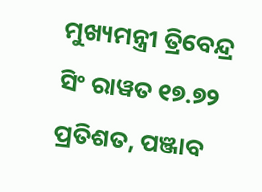ମୁଖ୍ୟମନ୍ତ୍ରୀ ତ୍ରିବେନ୍ଦ୍ର ସିଂ ରାୱତ ୧୭.୭୨ ପ୍ରତିଶତ, ପଞ୍ଜାବ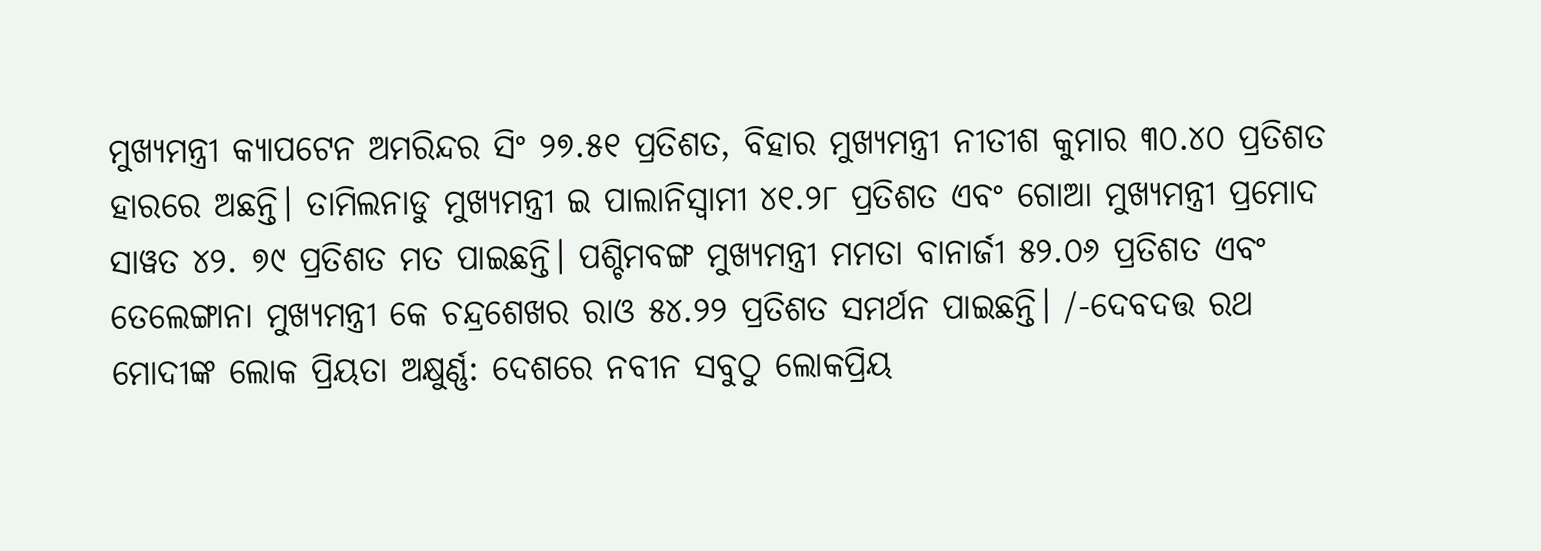ମୁଖ୍ୟମନ୍ତ୍ରୀ କ୍ୟାପଟେନ ଅମରିନ୍ଦର ସିଂ ୨୭.୫୧ ପ୍ରତିଶତ, ବିହାର ମୁଖ୍ୟମନ୍ତ୍ରୀ ନୀତୀଶ କୁମାର ୩୦.୪୦ ପ୍ରତିଶତ ହାରରେ ଅଛନ୍ତି। ତାମିଲନାଡୁ ମୁଖ୍ୟମନ୍ତ୍ରୀ ଇ ପାଲାନିସ୍ୱାମୀ ୪୧.୨୮ ପ୍ରତିଶତ ଏବଂ ଗୋଆ ମୁଖ୍ୟମନ୍ତ୍ରୀ ପ୍ରମୋଦ ସାୱତ ୪୨. ୭୯ ପ୍ରତିଶତ ମତ ପାଇଛନ୍ତି। ପଶ୍ଚିମବଙ୍ଗ ମୁଖ୍ୟମନ୍ତ୍ରୀ ମମତା ବାନାର୍ଜୀ ୫୨.୦୬ ପ୍ରତିଶତ ଏବଂ ତେଲେଙ୍ଗାନା ମୁଖ୍ୟମନ୍ତ୍ରୀ କେ ଚନ୍ଦ୍ରଶେଖର ରାଓ ୫୪.୨୨ ପ୍ରତିଶତ ସମର୍ଥନ ପାଇଛନ୍ତି। /-ଦେବଦତ୍ତ ରଥ
ମୋଦୀଙ୍କ ଲୋକ ପ୍ରିୟତା ଅକ୍ଷୁର୍ଣ୍ଣ: ଦେଶରେ ନବୀନ ସବୁଠୁ ଲୋକପ୍ରିୟ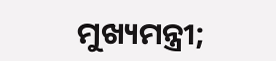ମୁଖ୍ୟମନ୍ତ୍ରୀ;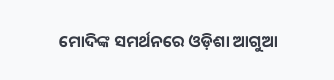ମୋଦିଙ୍କ ସମର୍ଥନରେ ଓଡ଼ିଶା ଆଗୁଆ